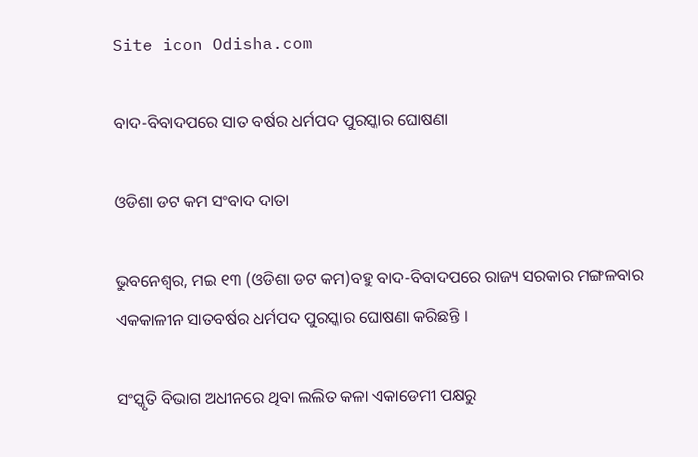Site icon Odisha.com

ବାଦ-ବିବାଦପରେ ସାତ ବର୍ଷର ଧର୍ମପଦ ପୁରସ୍କାର ଘୋଷଣା

ଓଡିଶା ଡଟ କମ ସଂବାଦ ଦାତା

ଭୁବନେଶ୍ଵର, ମଇ ୧୩ (ଓଡିଶା ଡଟ କମ)ବହୁ ବାଦ-ବିବାଦପରେ ରାଜ୍ୟ ସରକାର ମଙ୍ଗଳବାର ଏକକାଳୀନ ସାତବର୍ଷର ଧର୍ମପଦ ପୁରସ୍କାର ଘୋଷଣା କରିଛନ୍ତି ।

ସଂସ୍କୃତି ବିଭାଗ ଅଧୀନରେ ଥିବା ଲଲିତ କଳା ଏକାଡେମୀ ପକ୍ଷରୁ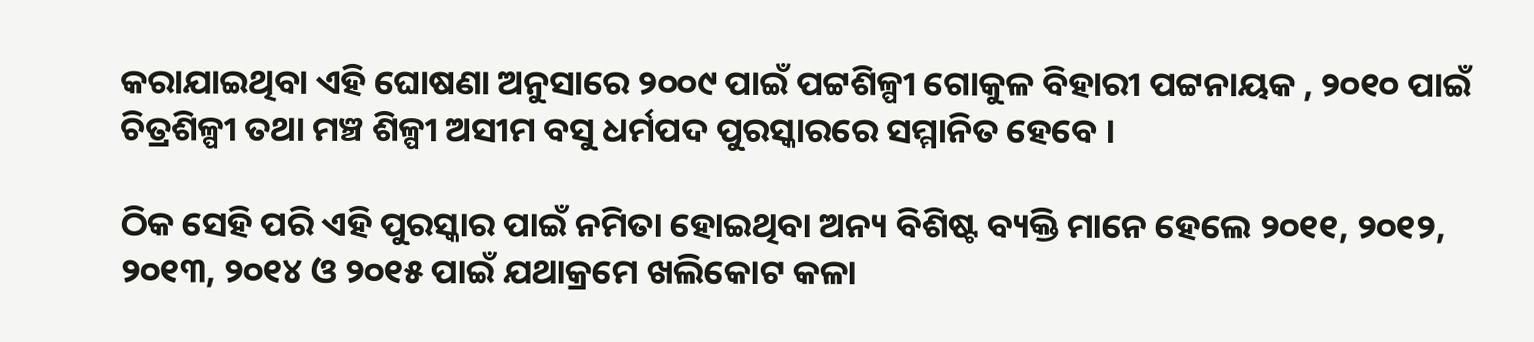କରାଯାଇଥିବା ଏହି ଘୋଷଣା ଅନୁସାରେ ୨୦୦୯ ପାଇଁ ପଟ୍ଟଶିଳ୍ପୀ ଗୋକୁଳ ବିହାରୀ ପଟ୍ଟନାୟକ , ୨୦୧୦ ପାଇଁ ଚିତ୍ରଶିଳ୍ପୀ ତଥା ମଞ୍ଚ ଶିଳ୍ପୀ ଅସୀମ ବସୁ ଧର୍ମପଦ ପୁରସ୍କାରରେ ସମ୍ମାନିତ ହେବେ ।

ଠିକ ସେହି ପରି ଏହି ପୁରସ୍କାର ପାଇଁ ନମିତା ହୋଇଥିବା ଅନ୍ୟ ବିଶିଷ୍ଟ ବ୍ୟକ୍ତି ମାନେ ହେଲେ ୨୦୧୧, ୨୦୧୨, ୨୦୧୩, ୨୦୧୪ ଓ ୨୦୧୫ ପାଇଁ ଯଥାକ୍ରମେ ଖଲିକୋଟ କଳା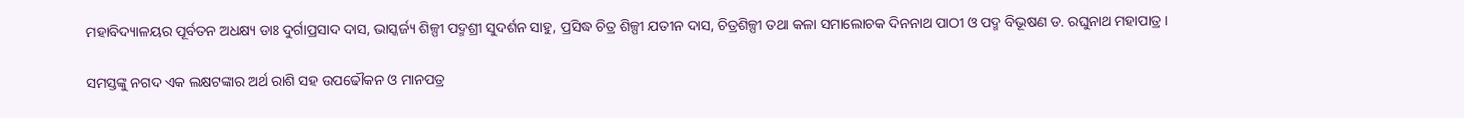ମହାବିଦ୍ୟାଳୟର ପୂର୍ବତନ ଅଧକ୍ଷ୍ୟ ଡାଃ ଦୁର୍ଗାପ୍ରସାଦ ଦାସ, ଭାସ୍କର୍ଜ୍ୟ ଶିଳ୍ପୀ ପଦ୍ମଶ୍ରୀ ସୁଦର୍ଶନ ସାହୁ, ପ୍ରସିଦ୍ଧ ଚିତ୍ର ଶିଳ୍ପୀ ଯତୀନ ଦାସ, ଚିତ୍ରଶିଳ୍ପୀ ତଥା କଳା ସମାଲୋଚକ ଦିନନାଥ ପାଠୀ ଓ ପଦ୍ମ ବିଭୂଷଣ ଡ. ରଘୁନାଥ ମହାପାତ୍ର ।

ସମସ୍ତଙ୍କୁ ନଗଦ ଏକ ଲକ୍ଷଟଙ୍କାର ଅର୍ଥ ରାଶି ସହ ଉପଢୌକନ ଓ ମାନପତ୍ର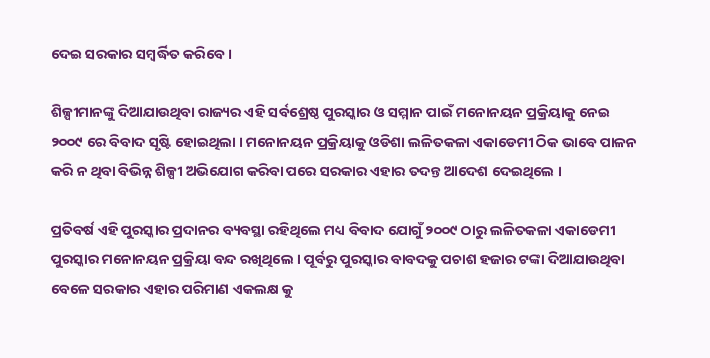ଦେଇ ସରକାର ସମ୍ବର୍ଦ୍ଧିତ କରିବେ ।

ଶିଳ୍ପୀମାନଙ୍କୁ ଦିଆଯାଉଥିବା ରାଜ୍ୟର ଏହି ସର୍ବଶ୍ରେଷ୍ଠ ପୁରସ୍କାର ଓ ସମ୍ମାନ ପାଇଁ ମନୋନୟନ ପ୍ରକ୍ରିୟାକୁ ନେଇ ୨୦୦୯ ରେ ବିବାଦ ସୃଷ୍ଟି ହୋଇଥିଲା । ମନୋନୟନ ପ୍ରକ୍ରିୟାକୁ ଓଡିଶା ଲଳିତକଳା ଏକାଡେମୀ ଠିକ ଭାବେ ପାଳନ କରି ନ ଥିବା ବିଭିନ୍ନ ଶିଳ୍ପୀ ଅଭିଯୋଗ କରିବା ପରେ ସରକାର ଏହାର ତଦନ୍ତ ଆଦେଶ ଦେଇଥିଲେ ।

ପ୍ରତିବର୍ଷ ଏହି ପୁରସ୍କାର ପ୍ରଦାନର ବ୍ୟବସ୍ଥା ରହିଥିଲେ ମଧ୍ୟ ବିବାଦ ଯୋଗୁଁ ୨୦୦୯ ଠାରୁ ଲଳିତକଳା ଏକାଡେମୀ ପୁରସ୍କାର ମନୋନୟନ ପ୍ରକ୍ରିୟା ବନ୍ଦ ରଖିଥିଲେ । ପୂର୍ବରୁ ପୁରସ୍କାର ବାବଦକୁ ପଚାଶ ହଜାର ଟଙ୍କା ଦିଆଯାଉଥିବା ବେଳେ ସରକାର ଏହାର ପରିମାଣ ଏକଲକ୍ଷ କୁ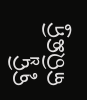ବୃଦ୍ଧି କରିଛନ୍ତି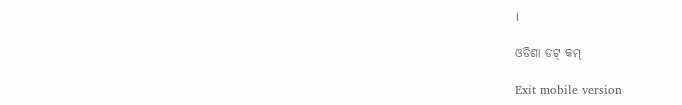।

ଓଡିଶା ଡଟ୍ କମ୍

Exit mobile version